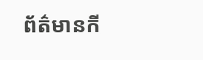ព័ត៌មានកី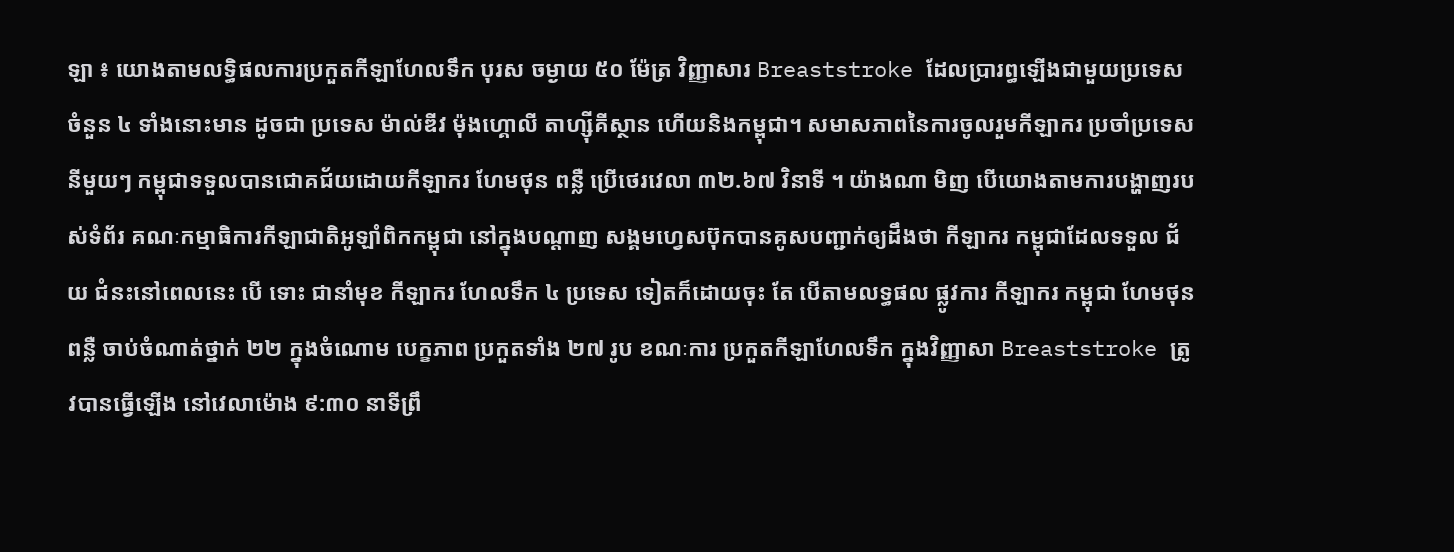ឡា ៖ យោងតាមលទ្ធិផលការប្រកួតកីឡាហែលទឹក បុរស ចម្ងាយ ៥០ ម៉ែត្រ វិញ្ញាសារ Breaststroke ដែលប្រារព្ធឡើងជាមួយប្រទេសចំនួន ៤ ទាំងនោះមាន ដូចជា ប្រទេស ម៉ាល់ឌីវ ម៉ុងហ្គោលី តាហ្ស៊ីគីស្ថាន ហើយនិងកម្ពុជា។ សមាសភាពនៃការចូលរួមកីឡាករ ប្រចាំប្រទេសនីមួយៗ កម្ពុជាទទួលបានជោគជ័យដោយកីឡាករ ហែមថុន ពន្លឺ ប្រើថេរវេលា ៣២.៦៧ វិនាទី ។ យ៉ាងណា មិញ បើយោងតាមការបង្ហាញរបស់ទំព័រ គណៈកម្មាធិការកីឡាជាតិអូឡាំពិកកម្ពុជា នៅក្នុងបណ្តាញ សង្គមហ្វេសប៊ុកបានគូសបញ្ជាក់ឲ្យដឹងថា កីឡាករ កម្ពុជាដែលទទួល ជ័យ ជំនះនៅពេលនេះ បើ ទោះ ជានាំមុខ កីឡាករ ហែលទឹក ៤ ប្រទេស ទៀតក៏ដោយចុះ តែ បើតាមលទ្ធផល ផ្លូវការ កីឡាករ កម្ពុជា ហែមថុន ពន្លឺ ចាប់ចំណាត់ថ្នាក់ ២២ ក្នុងចំណោម បេក្ខភាព ប្រកួតទាំង ២៧ រូប ខណៈការ ប្រកួតកីឡាហែលទឹក ក្នុងវិញ្ញាសា Breaststroke ត្រូវបានធ្វើឡើង នៅវេលាម៉ោង ៩:៣០ នាទីព្រឹ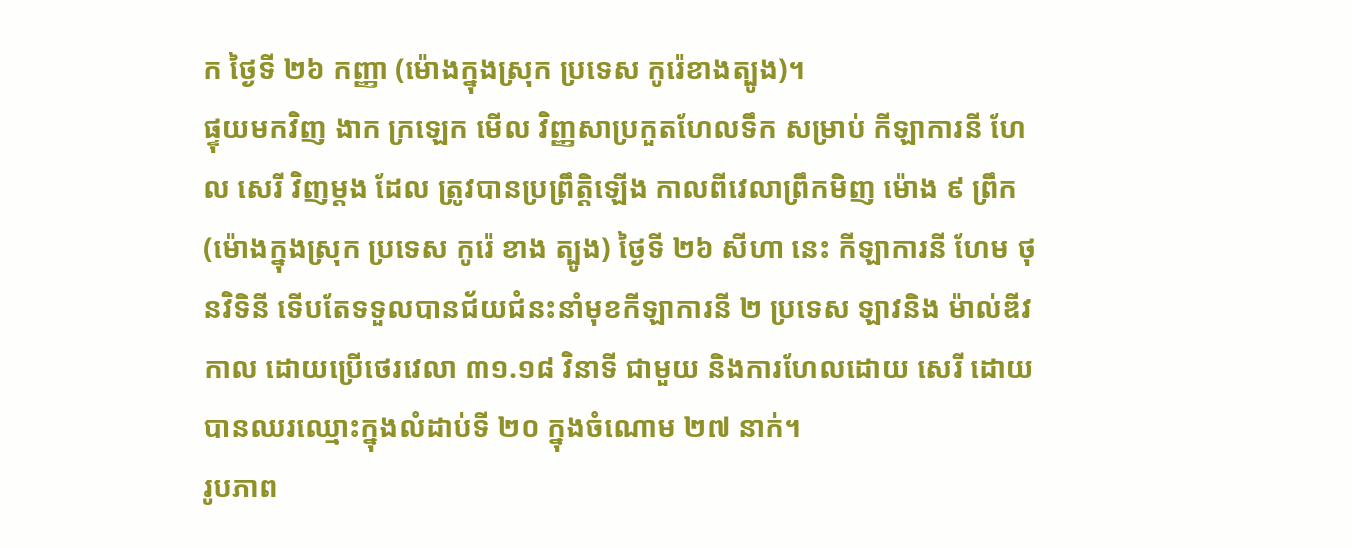ក ថ្ងៃទី ២៦ កញ្ញា (ម៉ោងក្នុងស្រុក ប្រទេស កូរ៉េខាងត្បូង)។
ផ្ទុយមកវិញ ងាក ក្រឡេក មើល វិញ្ញសាប្រកួតហែលទឹក សម្រាប់ កីឡាការនី ហែល សេរី វិញម្តង ដែល ត្រូវបានប្រព្រឹត្តិឡើង កាលពីវេលាព្រឹកមិញ ម៉ោង ៩ ព្រឹក (ម៉ោងក្នុងស្រុក ប្រទេស កូរ៉េ ខាង ត្បូង) ថ្ងៃទី ២៦ សីហា នេះ កីឡាការនី ហែម ថុនវិទិនី ទើបតែទទួលបានជ័យជំនះនាំមុខកីឡាការនី ២ ប្រទេស ឡាវនិង ម៉ាល់ឌីវកាល ដោយប្រើថេរវេលា ៣១.១៨ វិនាទី ជាមួយ និងការហែលដោយ សេរី ដោយបានឈរឈ្មោះក្នុងលំដាប់ទី ២០ ក្នុងចំណោម ២៧ នាក់។
រូបភាព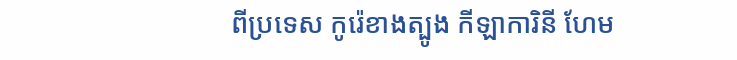ពីប្រទេស កូរ៉េខាងត្បូង កីឡាការិនី ហែម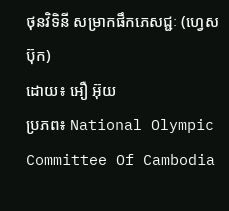ថុនវិទិនី សម្រាកផឹកភេសជ្ជៈ (ហ្វេសប៊ុក)
ដោយ៖ អឿ អ៊ុយ
ប្រភព៖ National Olympic Committee Of Cambodia